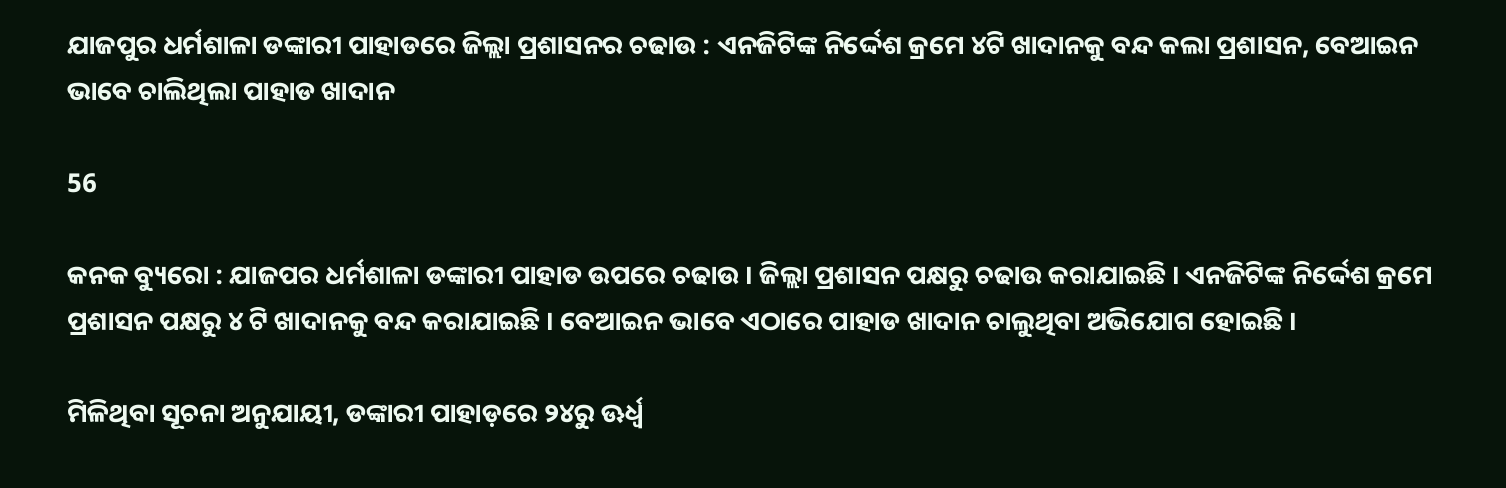ଯାଜପୁର ଧର୍ମଶାଳା ଡଙ୍କାରୀ ପାହାଡରେ ଜିଲ୍ଲା ପ୍ରଶାସନର ଚଢାଉ : ଏନଜିଟିଙ୍କ ନିର୍ଦ୍ଦେଶ କ୍ରମେ ୪ଟି ଖାଦାନକୁ ବନ୍ଦ କଲା ପ୍ରଶାସନ, ବେଆଇନ ଭାବେ ଚାଲିଥିଲା ପାହାଡ ଖାଦାନ

56

କନକ ବ୍ୟୁରୋ : ଯାଜପର ଧର୍ମଶାଳା ଡଙ୍କାରୀ ପାହାଡ ଉପରେ ଚଢାଉ । ଜିଲ୍ଲା ପ୍ରଶାସନ ପକ୍ଷରୁ ଚଢାଉ କରାଯାଇଛି । ଏନଜିଟିଙ୍କ ନିର୍ଦ୍ଦେଶ କ୍ରମେ ପ୍ରଶାସନ ପକ୍ଷରୁ ୪ ଟି ଖାଦାନକୁ ବନ୍ଦ କରାଯାଇଛି । ବେଆଇନ ଭାବେ ଏଠାରେ ପାହାଡ ଖାଦାନ ଚାଲୁଥିବା ଅଭିଯୋଗ ହୋଇଛି ।

ମିଳିଥିବା ସୂଚନା ଅନୁଯାୟୀ, ଡଙ୍କାରୀ ପାହାଡ଼ରେ ୨୪ରୁ ଊର୍ଧ୍ୱ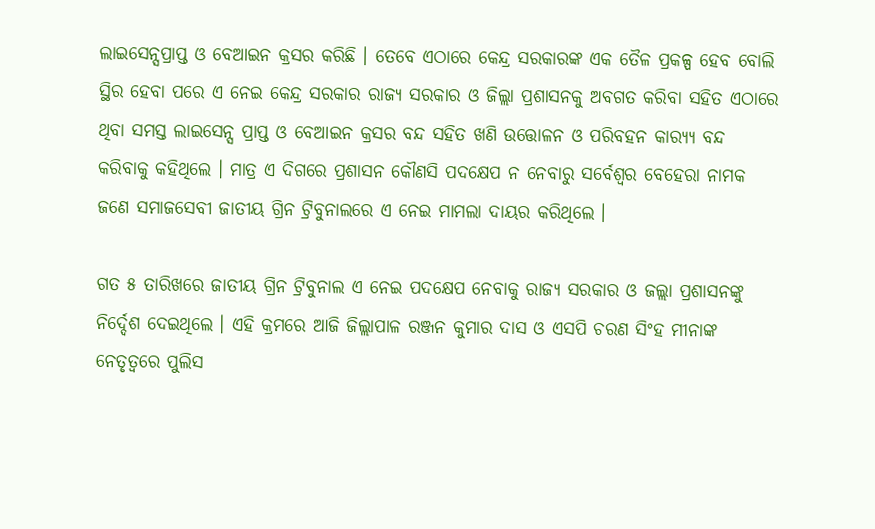ଲାଇସେନ୍ସପ୍ରାପ୍ତ ଓ ବେଆଇନ କ୍ରସର କରିଛି । ତେବେ ଏଠାରେ କେନ୍ଦ୍ର ସରକାରଙ୍କ ଏକ ତୈଳ ପ୍ରକଳ୍ପ ହେବ ବୋଲି ସ୍ଥିର ହେବା ପରେ ଏ ନେଇ କେନ୍ଦ୍ର ସରକାର ରାଜ୍ୟ ସରକାର ଓ ଜିଲ୍ଲା ପ୍ରଶାସନକୁ ଅବଗତ କରିବା ସହିତ ଏଠାରେ ଥିବା ସମସ୍ତ ଲାଇସେନ୍ସ ପ୍ରାପ୍ତ ଓ ବେଆଇନ କ୍ରସର ବନ୍ଦ ସହିତ ଖଣି ଉତ୍ତୋଳନ ଓ ପରିବହନ କାର‌୍ୟ୍ୟ ବନ୍ଦ କରିବାକୁ କହିଥିଲେ । ମାତ୍ର ଏ ଦିଗରେ ପ୍ରଶାସନ କୌଣସି ପଦକ୍ଷେପ ନ ନେବାରୁ ସର୍ବେଶ୍ୱର ବେହେରା ନାମକ ଜଣେ ସମାଜସେବୀ ଜାତୀୟ ଗ୍ରିନ ଟ୍ରିବୁନାଲରେ ଏ ନେଇ ମାମଲା ଦାୟର କରିଥିଲେ ।

ଗତ ୫ ତାରିଖରେ ଜାତୀୟ ଗ୍ରିନ ଟ୍ରିବୁନାଲ ଏ ନେଇ ପଦକ୍ଷେପ ନେବାକୁ ରାଜ୍ୟ ସରକାର ଓ ଜଲ୍ଲା ପ୍ରଶାସନଙ୍କୁ ନିର୍ଦ୍ଦେଶ ଦେଇଥିଲେ । ଏହି କ୍ରମରେ ଆଜି ଜିଲ୍ଲାପାଳ ରଞ୍ଜନ କୁମାର ଦାସ ଓ ଏସପି ଚରଣ ସିଂହ ମୀନାଙ୍କ ନେତୃତ୍ୱରେ ପୁଲିସ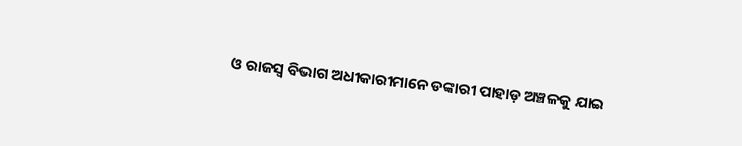ଓ ରାଜସ୍ୱ ବିଭାଗ ଅଧୀକାରୀମାନେ ଡଙ୍କାରୀ ପାହାଡ଼ ଅଞ୍ଚଳକୁ ଯାଇ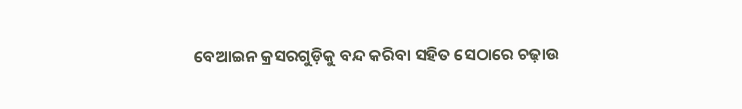ବେଆଇନ କ୍ରସରଗୁଡ଼ିକୁ ବନ୍ଦ କରିବା ସହିତ ସେଠାରେ ଚଢ଼ାଉ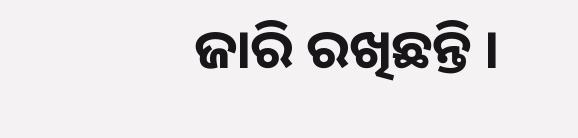ଜାରି ରଖିଛନ୍ତି ।